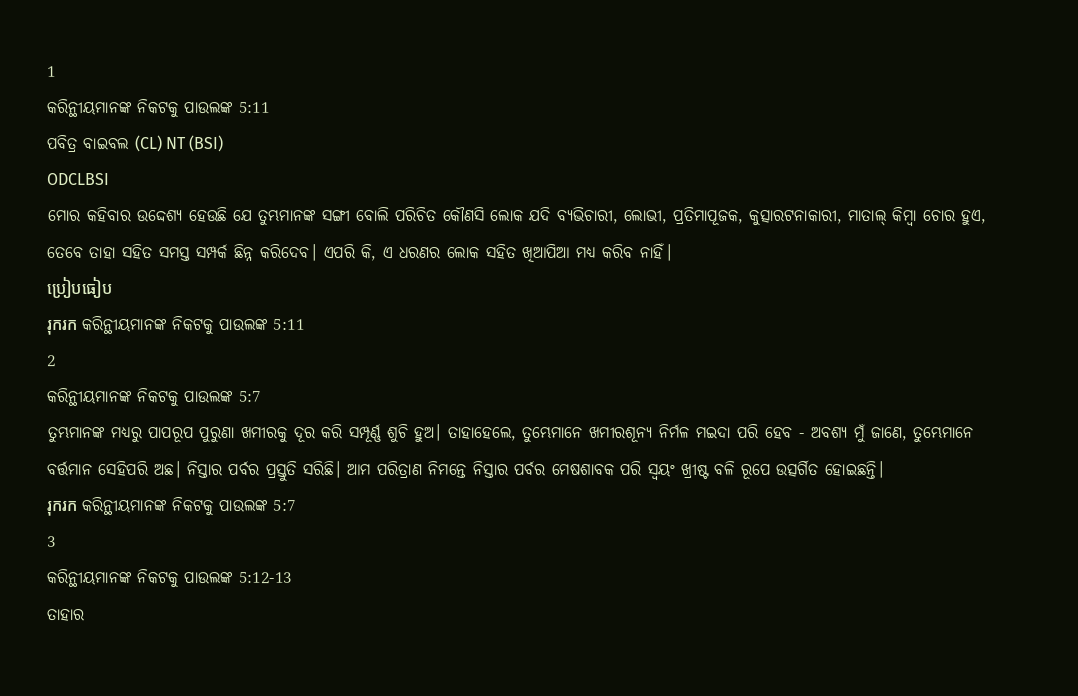1
କରିନ୍ଥୀୟମାନଙ୍କ ନିକଟକୁ ପାଉଲଙ୍କ 5:11
ପବିତ୍ର ବାଇବଲ (CL) NT (BSI)
ODCLBSI
ମୋର କହିବାର ଉଦ୍ଦେଶ୍ୟ ହେଉଛି ଯେ ତୁମ୍ଭମାନଙ୍କ ସଙ୍ଗୀ ବୋଲି ପରିଚିତ କୌଣସି ଲୋକ ଯଦି ବ୍ୟଭିଚାରୀ, ଲୋଭୀ, ପ୍ରତିମାପୂଜକ, କୁତ୍ସାରଟନାକାରୀ, ମାତାଲ୍ କିମ୍ବା ଚୋର ହୁଏ, ତେବେ ତାହା ସହିତ ସମସ୍ତ ସମ୍ପର୍କ ଛିନ୍ନ କରିଦେବ। ଏପରି କି, ଏ ଧରଣର ଲୋକ ସହିତ ଖିଆପିଆ ମଧ୍ୟ କରିବ ନାହିଁ।
ប្រៀបធៀប
រុករក କରିନ୍ଥୀୟମାନଙ୍କ ନିକଟକୁ ପାଉଲଙ୍କ 5:11
2
କରିନ୍ଥୀୟମାନଙ୍କ ନିକଟକୁ ପାଉଲଙ୍କ 5:7
ତୁମ୍ଭମାନଙ୍କ ମଧ୍ୟରୁ ପାପରୂପ ପୁରୁଣା ଖମୀରକୁ ଦୂର କରି ସମ୍ପୂର୍ଣ୍ଣ ଶୁଚି ହୁଅ। ତାହାହେଲେ, ତୁମ୍ଭେମାନେ ଖମୀରଶୂନ୍ୟ ନିର୍ମଳ ମଇଦା ପରି ହେବ - ଅବଶ୍ୟ ମୁଁ ଜାଣେ, ତୁମ୍ଭେମାନେ ବର୍ତ୍ତମାନ ସେହିପରି ଅଛ। ନିସ୍ତାର ପର୍ବର ପ୍ରସ୍ତୁତି ସରିଛି। ଆମ ପରିତ୍ରାଣ ନିମନ୍ତେ ନିସ୍ତାର ପର୍ବର ମେଷଶାବକ ପରି ସ୍ୱୟଂ ଖ୍ରୀଷ୍ଟ ବଳି ରୂପେ ଉତ୍ସର୍ଗିତ ହୋଇଛନ୍ତି।
រុករក କରିନ୍ଥୀୟମାନଙ୍କ ନିକଟକୁ ପାଉଲଙ୍କ 5:7
3
କରିନ୍ଥୀୟମାନଙ୍କ ନିକଟକୁ ପାଉଲଙ୍କ 5:12-13
ତାହାର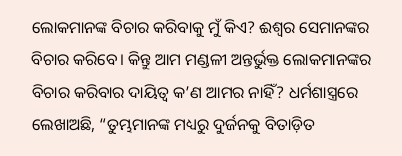ଲୋକମାନଙ୍କ ବିଚାର କରିବାକୁ ମୁଁ କିଏ? ଈଶ୍ୱର ସେମାନଙ୍କର ବିଚାର କରିବେ। କିନ୍ତୁ ଆମ ମଣ୍ଡଳୀ ଅନ୍ତର୍ଭୁକ୍ତ ଲୋକମାନଙ୍କର ବିଚାର କରିବାର ଦାୟିତ୍ୱ କ’ଣ ଆମର ନାହିଁ? ଧର୍ମଶାସ୍ତ୍ରରେ ଲେଖାଅଛି, “ତୁମ୍ଭମାନଙ୍କ ମଧ୍ୟରୁ ଦୁର୍ଜନକୁ ବିତାଡ଼ିତ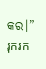କର।”
រុករក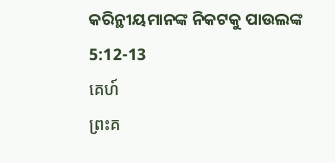କରିନ୍ଥୀୟମାନଙ୍କ ନିକଟକୁ ପାଉଲଙ୍କ 5:12-13
គេហ៍
ព្រះគ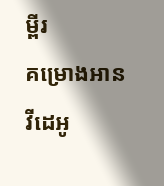ម្ពីរ
គម្រោងអាន
វីដេអូ